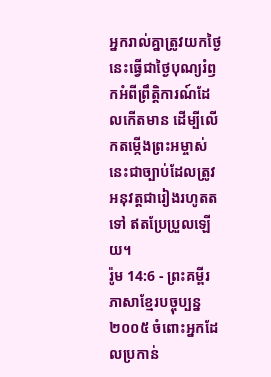អ្នករាល់គ្នាត្រូវយកថ្ងៃនេះធ្វើជាថ្ងៃបុណ្យរំឭកអំពីព្រឹត្តិការណ៍ដែលកើតមាន ដើម្បីលើកតម្កើងព្រះអម្ចាស់ នេះជាច្បាប់ដែលត្រូវអនុវត្តជារៀងរហូតតទៅ ឥតប្រែប្រួលឡើយ។
រ៉ូម 14:6 - ព្រះគម្ពីរភាសាខ្មែរបច្ចុប្បន្ន ២០០៥ ចំពោះអ្នកដែលប្រកាន់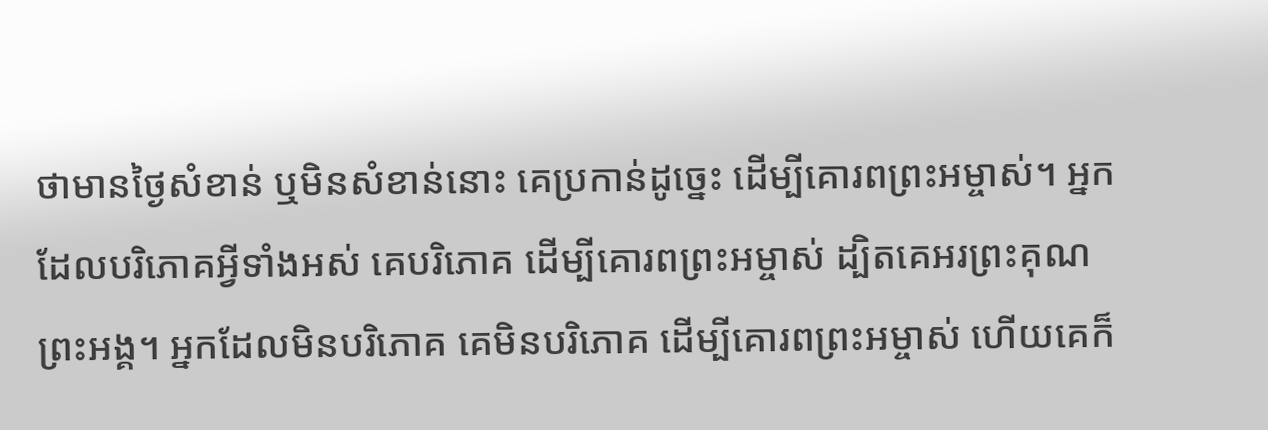ថាមានថ្ងៃសំខាន់ ឬមិនសំខាន់នោះ គេប្រកាន់ដូច្នេះ ដើម្បីគោរពព្រះអម្ចាស់។ អ្នកដែលបរិភោគអ្វីទាំងអស់ គេបរិភោគ ដើម្បីគោរពព្រះអម្ចាស់ ដ្បិតគេអរព្រះគុណព្រះអង្គ។ អ្នកដែលមិនបរិភោគ គេមិនបរិភោគ ដើម្បីគោរពព្រះអម្ចាស់ ហើយគេក៏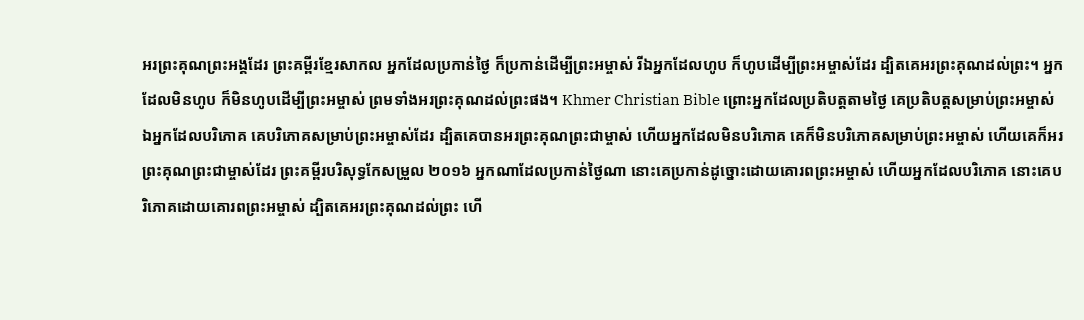អរព្រះគុណព្រះអង្គដែរ ព្រះគម្ពីរខ្មែរសាកល អ្នកដែលប្រកាន់ថ្ងៃ ក៏ប្រកាន់ដើម្បីព្រះអម្ចាស់ រីឯអ្នកដែលហូប ក៏ហូបដើម្បីព្រះអម្ចាស់ដែរ ដ្បិតគេអរព្រះគុណដល់ព្រះ។ អ្នកដែលមិនហូប ក៏មិនហូបដើម្បីព្រះអម្ចាស់ ព្រមទាំងអរព្រះគុណដល់ព្រះផង។ Khmer Christian Bible ព្រោះអ្នកដែលប្រតិបត្ដតាមថ្ងៃ គេប្រតិបត្ដសម្រាប់ព្រះអម្ចាស់ ឯអ្នកដែលបរិភោគ គេបរិភោគសម្រាប់ព្រះអម្ចាស់ដែរ ដ្បិតគេបានអរព្រះគុណព្រះជាម្ចាស់ ហើយអ្នកដែលមិនបរិភោគ គេក៏មិនបរិភោគសម្រាប់ព្រះអម្ចាស់ ហើយគេក៏អរព្រះគុណព្រះជាម្ចាស់ដែរ ព្រះគម្ពីរបរិសុទ្ធកែសម្រួល ២០១៦ អ្នកណាដែលប្រកាន់ថ្ងៃណា នោះគេប្រកាន់ដូច្នោះដោយគោរពព្រះអម្ចាស់ ហើយអ្នកដែលបរិភោគ នោះគេបរិភោគដោយគោរពព្រះអម្ចាស់ ដ្បិតគេអរព្រះគុណដល់ព្រះ ហើ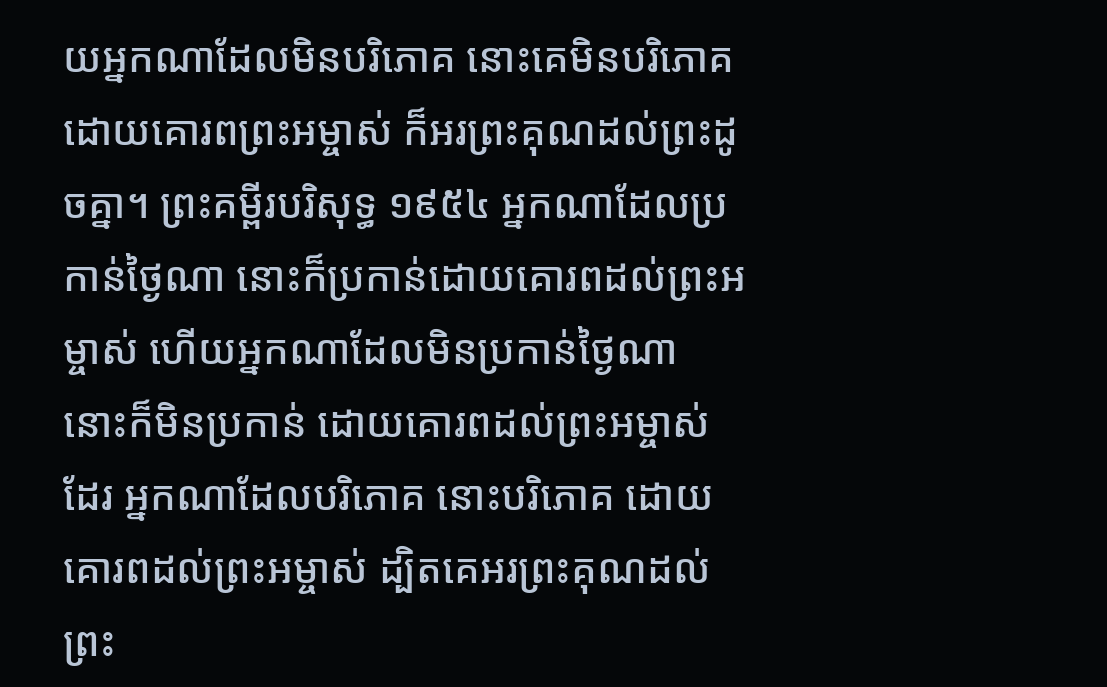យអ្នកណាដែលមិនបរិភោគ នោះគេមិនបរិភោគដោយគោរពព្រះអម្ចាស់ ក៏អរព្រះគុណដល់ព្រះដូចគ្នា។ ព្រះគម្ពីរបរិសុទ្ធ ១៩៥៤ អ្នកណាដែលប្រកាន់ថ្ងៃណា នោះក៏ប្រកាន់ដោយគោរពដល់ព្រះអម្ចាស់ ហើយអ្នកណាដែលមិនប្រកាន់ថ្ងៃណា នោះក៏មិនប្រកាន់ ដោយគោរពដល់ព្រះអម្ចាស់ដែរ អ្នកណាដែលបរិភោគ នោះបរិភោគ ដោយគោរពដល់ព្រះអម្ចាស់ ដ្បិតគេអរព្រះគុណដល់ព្រះ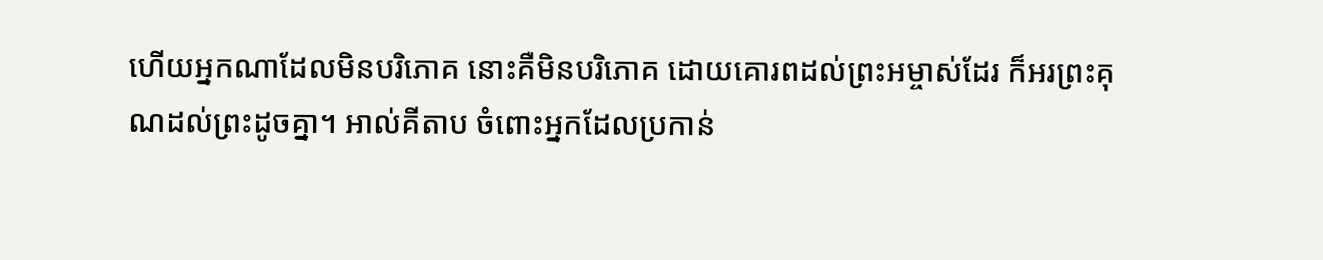ហើយអ្នកណាដែលមិនបរិភោគ នោះគឺមិនបរិភោគ ដោយគោរពដល់ព្រះអម្ចាស់ដែរ ក៏អរព្រះគុណដល់ព្រះដូចគ្នា។ អាល់គីតាប ចំពោះអ្នកដែលប្រកាន់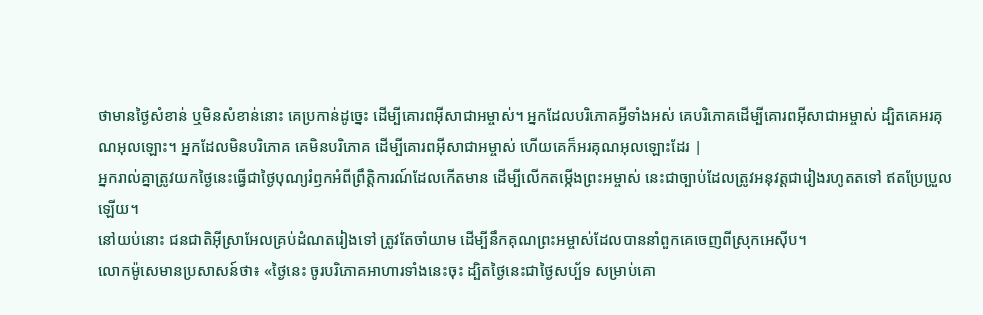ថាមានថ្ងៃសំខាន់ ឬមិនសំខាន់នោះ គេប្រកាន់ដូច្នេះ ដើម្បីគោរពអ៊ីសាជាអម្ចាស់។ អ្នកដែលបរិភោគអ្វីទាំងអស់ គេបរិភោគដើម្បីគោរពអ៊ីសាជាអម្ចាស់ ដ្បិតគេអរគុណអុលឡោះ។ អ្នកដែលមិនបរិភោគ គេមិនបរិភោគ ដើម្បីគោរពអ៊ីសាជាអម្ចាស់ ហើយគេក៏អរគុណអុលឡោះដែរ |
អ្នករាល់គ្នាត្រូវយកថ្ងៃនេះធ្វើជាថ្ងៃបុណ្យរំឭកអំពីព្រឹត្តិការណ៍ដែលកើតមាន ដើម្បីលើកតម្កើងព្រះអម្ចាស់ នេះជាច្បាប់ដែលត្រូវអនុវត្តជារៀងរហូតតទៅ ឥតប្រែប្រួលឡើយ។
នៅយប់នោះ ជនជាតិអ៊ីស្រាអែលគ្រប់ដំណតរៀងទៅ ត្រូវតែចាំយាម ដើម្បីនឹកគុណព្រះអម្ចាស់ដែលបាននាំពួកគេចេញពីស្រុកអេស៊ីប។
លោកម៉ូសេមានប្រសាសន៍ថា៖ «ថ្ងៃនេះ ចូរបរិភោគអាហារទាំងនេះចុះ ដ្បិតថ្ងៃនេះជាថ្ងៃសប្ប័ទ សម្រាប់គោ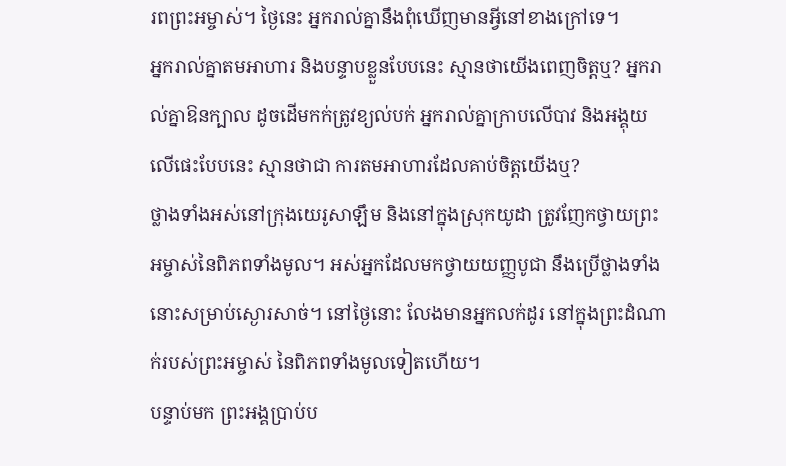រពព្រះអម្ចាស់។ ថ្ងៃនេះ អ្នករាល់គ្នានឹងពុំឃើញមានអ្វីនៅខាងក្រៅទេ។
អ្នករាល់គ្នាតមអាហារ និងបន្ទាបខ្លួនបែបនេះ ស្មានថាយើងពេញចិត្តឬ? អ្នករាល់គ្នាឱនក្បាល ដូចដើមកក់ត្រូវខ្យល់បក់ អ្នករាល់គ្នាក្រាបលើបាវ និងអង្គុយលើផេះបែបនេះ ស្មានថាជា ការតមអាហារដែលគាប់ចិត្តយើងឬ?
ថ្លាងទាំងអស់នៅក្រុងយេរូសាឡឹម និងនៅក្នុងស្រុកយូដា ត្រូវញែកថ្វាយព្រះអម្ចាស់នៃពិភពទាំងមូល។ អស់អ្នកដែលមកថ្វាយយញ្ញបូជា នឹងប្រើថ្លាងទាំងនោះសម្រាប់ស្ងោរសាច់។ នៅថ្ងៃនោះ លែងមានអ្នកលក់ដូរ នៅក្នុងព្រះដំណាក់របស់ព្រះអម្ចាស់ នៃពិភពទាំងមូលទៀតហើយ។
បន្ទាប់មក ព្រះអង្គប្រាប់ប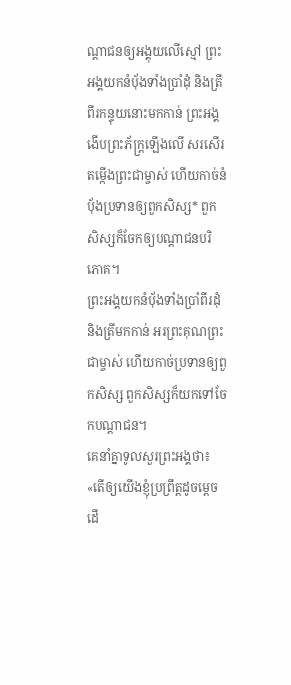ណ្ដាជនឲ្យអង្គុយលើស្មៅ ព្រះអង្គយកនំប៉័ងទាំងប្រាំដុំ និងត្រីពីរកន្ទុយនោះមកកាន់ ព្រះអង្គងើបព្រះភ័ក្ត្រឡើងលើ សរសើរតម្កើងព្រះជាម្ចាស់ ហើយកាច់នំប៉័ងប្រទានឲ្យពួកសិស្ស* ពួកសិស្សក៏ចែកឲ្យបណ្ដាជនបរិភោគ។
ព្រះអង្គយកនំប៉័ងទាំងប្រាំពីរដុំ និងត្រីមកកាន់ អរព្រះគុណព្រះជាម្ចាស់ ហើយកាច់ប្រទានឲ្យពួកសិស្ស ពួកសិស្សក៏យកទៅចែកបណ្ដាជន។
គេនាំគ្នាទូលសួរព្រះអង្គថា៖ «តើឲ្យយើងខ្ញុំប្រព្រឹត្តដូចម្ដេច ដើ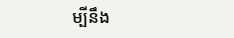ម្បីនឹង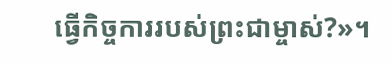ធ្វើកិច្ចការរបស់ព្រះជាម្ចាស់?»។